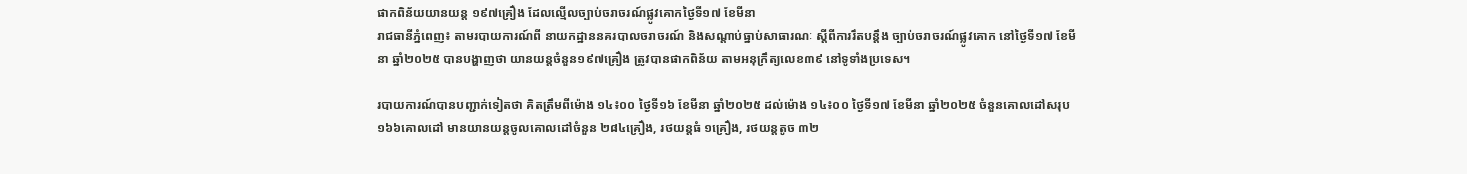ផាកពិន័យយានយន្ត ១៩៧គ្រឿង ដែលល្មើលច្បាប់ចរាចរណ៍ផ្លូវគោកថ្ងៃទី១៧ ខែមីនា
រាជធានីភ្នំពេញ៖ តាមរបាយការណ៍ពី នាយកដ្ឋាននគរបាលចរាចរណ៍ និងសណ្តាប់ធ្នាប់សាធារណៈ ស្តីពីការរឹតបន្ដឹង ច្បាប់ចរាចរណ៍ផ្លូវគោក នៅថ្ងៃទី១៧ ខែមីនា ឆ្នាំ២០២៥ បានបង្ហាញថា យានយន្តចំនួន១៩៧គ្រឿង ត្រូវបានផាកពិន័យ តាមអនុក្រឹត្យលេខ៣៩ នៅទូទាំងប្រទេស។

របាយការណ៍បានបញ្ជាក់ទៀតថា គិតត្រឹមពីម៉ោង ១៤៖០០ ថ្ងៃទី១៦ ខែមីនា ឆ្នាំ២០២៥ ដល់ម៉ោង ១៤៖០០ ថ្ងៃទី១៧ ខែមីនា ឆ្នាំ២០២៥ ចំនួនគោលដៅសរុប ១៦៦គោលដៅ មានយានយន្តចូលគោលដៅចំនួន ២៨៤គ្រឿង, រថយន្តធំ ១គ្រឿង, រថយន្តតូច ៣២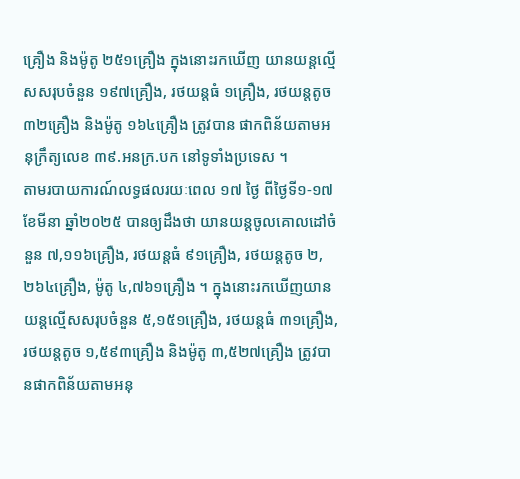គ្រឿង និងម៉ូតូ ២៥១គ្រឿង ក្នុងនោះរកឃើញ យានយន្តល្មើសសរុបចំនួន ១៩៧គ្រឿង, រថយន្តធំ ១គ្រឿង, រថយន្តតូច ៣២គ្រឿង និងម៉ូតូ ១៦៤គ្រឿង ត្រូវបាន ផាកពិន័យតាមអនុក្រឹត្យលេខ ៣៩.អនក្រ.បក នៅទូទាំងប្រទេស ។
តាមរបាយការណ៍លទ្ធផលរយៈពេល ១៧ ថ្ងៃ ពីថ្ងៃទី១-១៧ ខែមីនា ឆ្នាំ២០២៥ បានឲ្យដឹងថា យានយន្តចូលគោលដៅចំនួន ៧,១១៦គ្រឿង, រថយន្តធំ ៩១គ្រឿង, រថយន្តតូច ២,២៦៤គ្រឿង, ម៉ូតូ ៤,៧៦១គ្រឿង ។ ក្នុងនោះរកឃើញយានយន្តល្មើសសរុបចំនួន ៥,១៥១គ្រឿង, រថយន្តធំ ៣១គ្រឿង, រថយន្តតូច ១,៥៩៣គ្រឿង និងម៉ូតូ ៣,៥២៧គ្រឿង ត្រូវបានផាកពិន័យតាមអនុ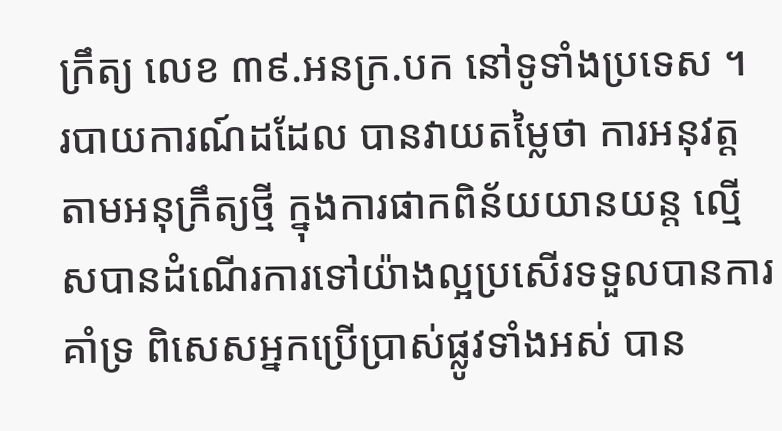ក្រឹត្យ លេខ ៣៩.អនក្រ.បក នៅទូទាំងប្រទេស ។
របាយការណ៍ដដែល បានវាយតម្លៃថា ការអនុវត្តតាមអនុក្រឹត្យថ្មី ក្នុងការផាកពិន័យយានយន្ត ល្មើសបានដំណើរការទៅយ៉ាងល្អប្រសើរទទួលបានការគាំទ្រ ពិសេសអ្នកប្រើប្រាស់ផ្លូវទាំងអស់ បាន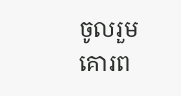ចូលរួមគោរព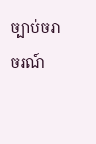ច្បាប់ចរាចរណ៍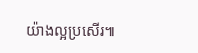យ៉ាងល្អប្រសើរ៕